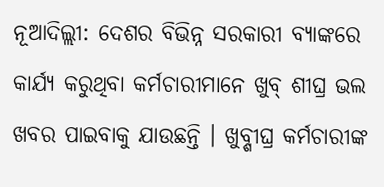ନୂଆଦିଲ୍ଲୀ: ଦେଶର ବିଭିନ୍ନ ସରକାରୀ ବ୍ୟାଙ୍କରେ କାର୍ଯ୍ୟ କରୁଥିବା କର୍ମଚାରୀମାନେ ଖୁବ୍ ଶୀଘ୍ର ଭଲ ଖବର ପାଇବାକୁ ଯାଉଛନ୍ତି । ଖୁବ୍ଶୀଘ୍ର କର୍ମଚାରୀଙ୍କ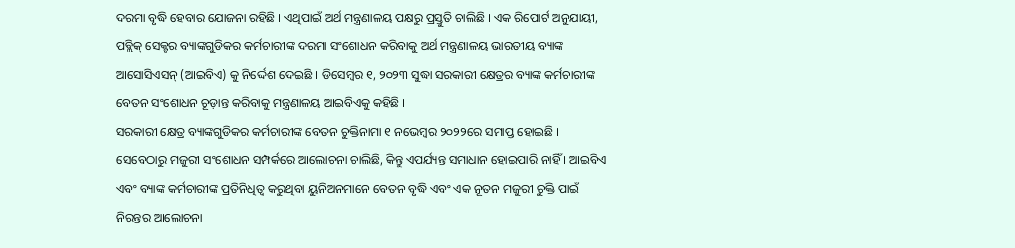ଦରମା ବୃଦ୍ଧି ହେବାର ଯୋଜନା ରହିଛି । ଏଥିପାଇଁ ଅର୍ଥ ମନ୍ତ୍ରଣାଳୟ ପକ୍ଷରୁ ପ୍ରସ୍ତୁତି ଚାଲିଛି । ଏକ ରିପୋର୍ଟ ଅନୁଯାୟୀ, ପବ୍ଲିକ୍ ସେକ୍ଟର ବ୍ୟାଙ୍କଗୁଡିକର କର୍ମଚାରୀଙ୍କ ଦରମା ସଂଶୋଧନ କରିବାକୁ ଅର୍ଥ ମନ୍ତ୍ରଣାଳୟ ଭାରତୀୟ ବ୍ୟାଙ୍କ ଆସୋସିଏସନ୍ (ଆଇବିଏ) କୁ ନିର୍ଦ୍ଦେଶ ଦେଇଛି । ଡିସେମ୍ବର ୧, ୨୦୨୩ ସୁଦ୍ଧା ସରକାରୀ କ୍ଷେତ୍ରର ବ୍ୟାଙ୍କ କର୍ମଚାରୀଙ୍କ ବେତନ ସଂଶୋଧନ ଚୂଡ଼ାନ୍ତ କରିବାକୁ ମନ୍ତ୍ରଣାଳୟ ଆଇବିଏକୁ କହିଛି ।
ସରକାରୀ କ୍ଷେତ୍ର ବ୍ୟାଙ୍କଗୁଡିକର କର୍ମଚାରୀଙ୍କ ବେତନ ଚୁକ୍ତିନାମା ୧ ନଭେମ୍ବର ୨୦୨୨ରେ ସମାପ୍ତ ହୋଇଛି । ସେବେଠାରୁ ମଜୁରୀ ସଂଶୋଧନ ସମ୍ପର୍କରେ ଆଲୋଚନା ଚାଲିଛି, କିନ୍ତୁ ଏପର୍ଯ୍ୟନ୍ତ ସମାଧାନ ହୋଇପାରି ନାହିଁ । ଆଇବିଏ ଏବଂ ବ୍ୟାଙ୍କ କର୍ମଚାରୀଙ୍କ ପ୍ରତିନିଧିତ୍ୱ କରୁଥିବା ୟୁନିଅନମାନେ ବେତନ ବୃଦ୍ଧି ଏବଂ ଏକ ନୂତନ ମଜୁରୀ ଚୁକ୍ତି ପାଇଁ ନିରନ୍ତର ଆଲୋଚନା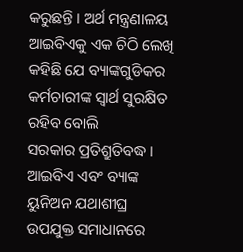କରୁଛନ୍ତି । ଅର୍ଥ ମନ୍ତ୍ରଣାଳୟ ଆଇବିଏକୁ ଏକ ଚିଠି ଲେଖି କହିଛି ଯେ ବ୍ୟାଙ୍କଗୁଡିକର କର୍ମଚାରୀଙ୍କ ସ୍ୱାର୍ଥ ସୁରକ୍ଷିତ ରହିବ ବୋଲି
ସରକାର ପ୍ରତିଶ୍ରୁତିବଦ୍ଧ । ଆଇବିଏ ଏବଂ ବ୍ୟାଙ୍କ ୟୁନିଅନ ଯଥାଶୀଘ୍ର ଉପଯୁକ୍ତ ସମାଧାନରେ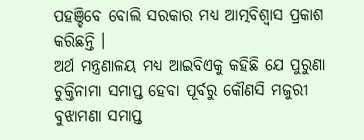ପହଞ୍ଚିବେ ବୋଲି ସରକାର ମଧ୍ୟ ଆତ୍ମବିଶ୍ୱାସ ପ୍ରକାଶ କରିଛନ୍ତି ।
ଅର୍ଥ ମନ୍ତ୍ରଣାଳୟ ମଧ୍ୟ ଆଇବିଏକୁ କହିଛି ଯେ ପୁରୁଣା ଚୁକ୍ତିନାମା ସମାପ୍ତ ହେବା ପୂର୍ବରୁ କୌଣସି ମଜୁରୀ ବୁଝାମଣା ସମାପ୍ତ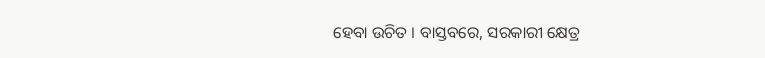ହେବା ଉଚିତ । ବାସ୍ତବରେ, ସରକାରୀ କ୍ଷେତ୍ର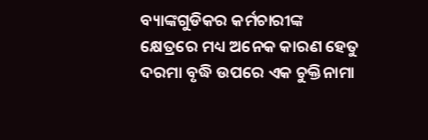ବ୍ୟାଙ୍କଗୁଡିକର କର୍ମଚାରୀଙ୍କ କ୍ଷେତ୍ରରେ ମଧ୍ୟ ଅନେକ କାରଣ ହେତୁ ଦରମା ବୃଦ୍ଧି ଉପରେ ଏକ ଚୁକ୍ତିନାମା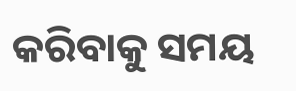କରିବାକୁ ସମୟ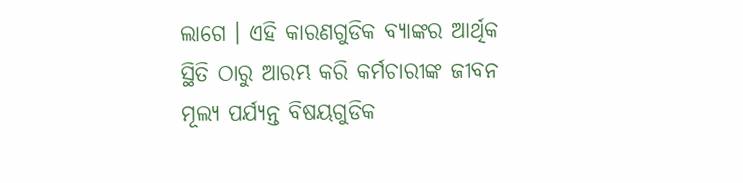ଲାଗେ । ଏହି କାରଣଗୁଡିକ ବ୍ୟାଙ୍କର ଆର୍ଥିକ ସ୍ଥିତି ଠାରୁ ଆରମ୍ଭ କରି କର୍ମଚାରୀଙ୍କ ଜୀବନ ମୂଲ୍ୟ ପର୍ଯ୍ୟନ୍ତ ବିଷୟଗୁଡିକ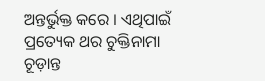ଅନ୍ତର୍ଭୁକ୍ତ କରେ । ଏଥିପାଇଁ ପ୍ରତ୍ୟେକ ଥର ଚୁକ୍ତିନାମା ଚୂଡ଼ାନ୍ତ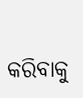କରିବାକୁ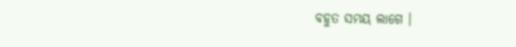ବହୁତ ସମୟ ଲାଗେ ।